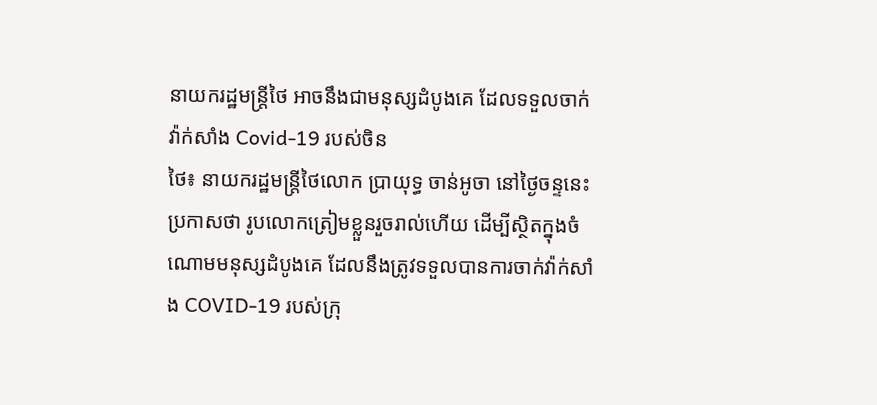នាយករដ្ឋមន្ត្រីថៃ អាចនឹងជាមនុស្សដំបូងគេ ដែលទទួលចាក់វ៉ាក់សាំង Covid-19 របស់ចិន
ថៃ៖ នាយករដ្ឋមន្ត្រីថៃលោក ប្រាយុទ្ធ ចាន់អូចា នៅថ្ងៃចន្ទនេះប្រកាសថា រូបលោកត្រៀមខ្លួនរួចរាល់ហើយ ដើម្បីស្ថិតក្នុងចំណោមមនុស្សដំបូងគេ ដែលនឹងត្រូវទទួលបានការចាក់វ៉ាក់សាំង COVID-19 របស់ក្រុ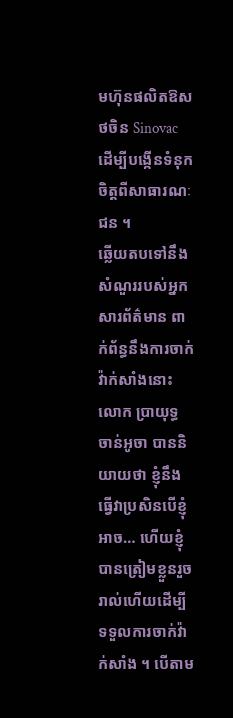មហ៊ុនផលិតឱសថចិន Sinovac ដើម្បីបង្កើនទំនុកចិត្តពីសាធារណៈជន ។
ឆ្លើយតបទៅនឹងសំណួររបស់អ្នកសារព័ត៌មាន ពាក់ព័ន្ធនឹងការចាក់វ៉ាក់សាំងនោះ លោក ប្រាយុទ្ធ ចាន់អូចា បាននិយាយថា ខ្ញុំនឹងធ្វើវាប្រសិនបើខ្ញុំអាច… ហើយខ្ញុំបានត្រៀមខ្លួនរួចរាល់ហើយដើម្បីទទួលការចាក់វ៉ាក់សាំង ។ បើតាម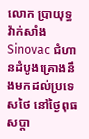លោក ប្រាយុទ្ធ វ៉ាក់សាំង Sinovac ជំហានដំបូងគ្រោងនឹងមកដល់ប្រទេសថៃ នៅថ្ងៃពុធសប្តា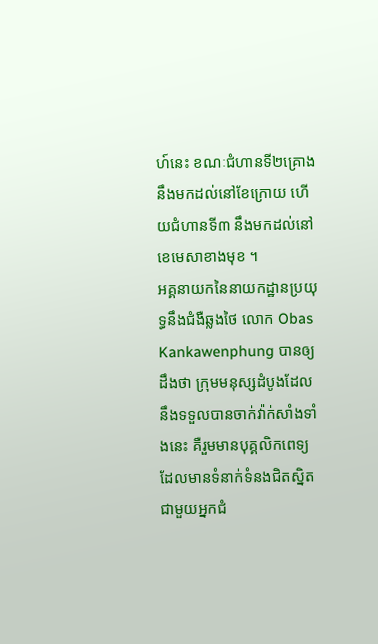ហ៍នេះ ខណៈជំហានទី២គ្រោងនឹងមកដល់នៅខែក្រោយ ហើយជំហានទី៣ នឹងមកដល់នៅខេមេសាខាងមុខ ។
អគ្គនាយកនៃនាយកដ្ឋានប្រយុទ្ធនឹងជំងឺឆ្លងថៃ លោក Obas Kankawenphung បានឲ្យដឹងថា ក្រុមមនុស្សដំបូងដែលនឹងទទួលបានចាក់វ៉ាក់សាំងទាំងនេះ គឺរួមមានបុគ្គលិកពេទ្យដែលមានទំនាក់ទំនងជិតស្និតជាមួយអ្នកជំ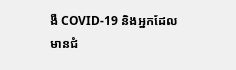ងឺ COVID-19 និងអ្នកដែលមានជំ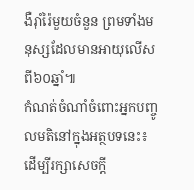ងឺរ៉ាំរ៉ៃមួយចំនួន ព្រមទាំងមនុស្សដែលមានអាយុលើសពី៦០ឆ្នាំ៕
កំណត់ចំណាំចំពោះអ្នកបញ្ចូលមតិនៅក្នុងអត្ថបទនេះ៖ ដើម្បីរក្សាសេចក្ដី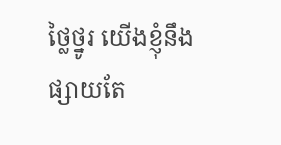ថ្លៃថ្នូរ យើងខ្ញុំនឹងផ្សាយតែ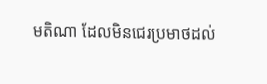មតិណា ដែលមិនជេរប្រមាថដល់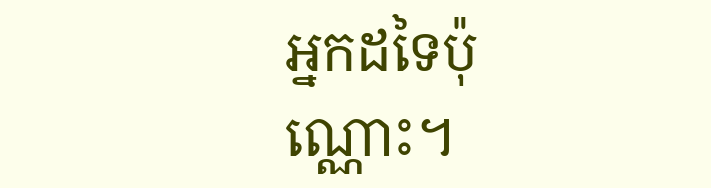អ្នកដទៃប៉ុណ្ណោះ។